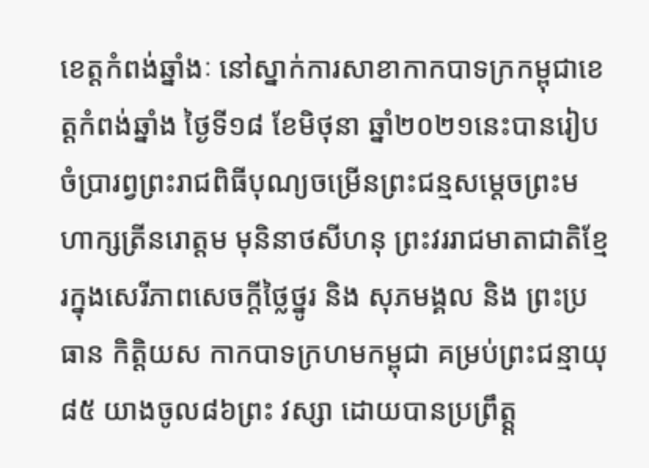ខេត្តកំពង់ឆ្នាំងៈ នៅស្នាក់ការសាខាកាកបាទក្រកម្ពុជាខេត្តកំពង់ឆ្នាំង ថ្ងៃទី១៨ ខែមិថុនា ឆ្នាំ២០២១នេះបានរៀបចំប្រារព្វព្រះរាជពិធីបុណ្យចម្រើនព្រះជន្មសម្តេចព្រះមហាក្សត្រីនរោត្តម មុនិនាថសីហនុ ព្រះវររាជមាតាជាតិខ្មែរក្នុងសេរីភាពសេចក្តីថ្លៃថ្នូរ និង សុភមង្គល និង ព្រះប្រធាន កិត្តិយស កាកបាទក្រហមកម្ពុជា គម្រប់ព្រះជន្មាយុ៨៥ យាងចូល៨៦ព្រះ វស្សា ដោយបានប្រព្រឹត្ត្ត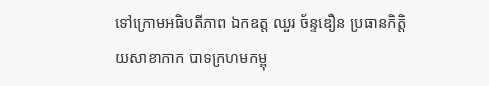ទៅក្រោមអធិបតីភាព ឯកឧត្ត ឈួរ ច័ន្ទឌឿន ប្រធានកិត្តិយសាខាកាក បាទក្រហមកម្ពុ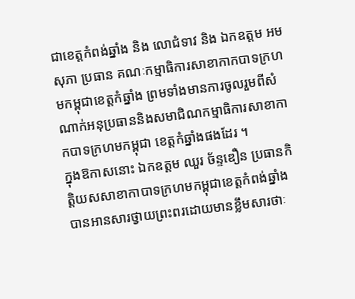ជាខេត្តកំពង់ឆ្នាំង និង លោជំទាវ និង ឯកឧត្តម អម សុភា ប្រធាន គណៈកម្មាធិការសាខាកាកបាទក្រហមកម្ពុជាខេត្តកំឆ្នាំង ព្រមទាំងមានការចូលរួមពីសំ ណាក់អនុប្រធាននិងសមាជិណកម្មាធិការសាខាកាកបាទក្រហមកម្ពុជា ខេត្តកំឆ្នាំងផងដែរ ។
ក្នុងឱកាសនោះ ឯកឧត្តម ឈួរ ច័ន្ទឌឿន ប្រធានកិត្តិយសសាខាកាបាទក្រហមកម្ពុជាខេត្តកំពង់ឆ្នាំង បានអានសារថ្វាយព្រះពរដោយមានខ្លឹមសារថាៈ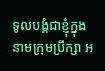ទូលបង្គំជាខ្ញុំក្នុងនាមក្រុមប្រឹក្សា អ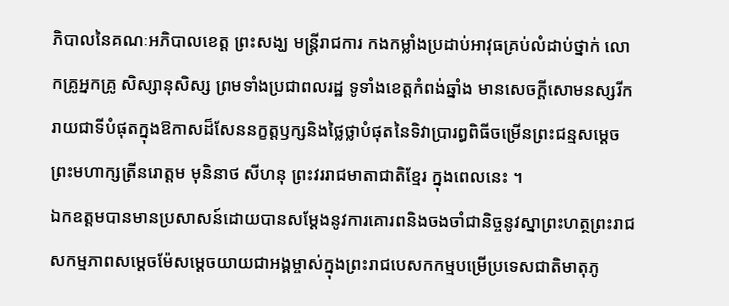ភិបាលនៃគណៈអភិបាលខេត្ត ព្រះសង្ឃ មន្រ្តីរាជការ កងកម្លាំងប្រដាប់អាវុធគ្រប់លំដាប់ថ្នាក់ លោកគ្រូអ្នកគ្រូ សិស្សានុសិស្ស ព្រមទាំងប្រជាពលរដ្ឋ ទូទាំងខេត្តកំពង់ឆ្នាំង មានសេចក្តីសោមនស្សរីករាយជាទីបំផុតក្នុងឱកាសដ៏សែននក្ខត្តឫក្សនិងថ្លៃថ្លាបំផុតនៃទិវាប្រារព្ធពិធីចម្រើនព្រះជន្មសម្ដេចព្រះមហាក្សត្រីនរោត្តម មុនិនាថ សីហនុ ព្រះវររាជមាតាជាតិខ្មែរ ក្នុងពេលនេះ ។
ឯកឧត្តមបានមានប្រសាសន៍ដោយបានសម្ដែងនូវការគោរពនិងចងចាំជានិច្ចនូវស្នាព្រះហត្ថព្រះរាជសកម្មភាពសម្ដេចម៉ែសម្ដេចយាយជាអង្គម្ចាស់ក្នុងព្រះរាជបេសកកម្មបម្រើប្រទេសជាតិមាតុភូ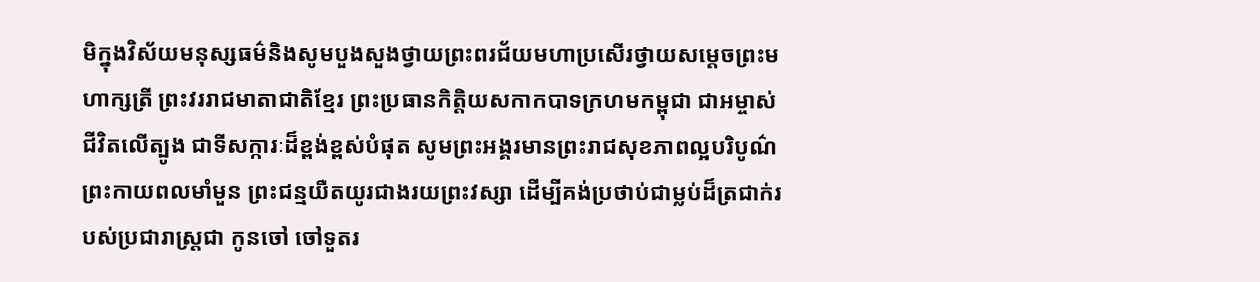មិក្នុងវិស័យមនុស្សធម៌និងសូមបួងសួងថ្វាយព្រះពរជ័យមហាប្រសើរថ្វាយសម្តេចព្រះមហាក្សត្រី ព្រះវររាជមាតាជាតិខ្មែរ ព្រះប្រធានកិត្តិយសកាកបាទក្រហមកម្ពុជា ជាអម្ចាស់ជីវិតលើត្បូង ជាទីសក្ការៈដ៏ខ្ពង់ខ្ពស់បំផុត សូមព្រះអង្គរមានព្រះរាជសុខភាពល្អបរិបូណ៌ព្រះកាយពលមាំមួន ព្រះជន្មយឺតយូរជាងរយព្រះវស្សា ដើម្បីគង់ប្រថាប់ជាម្លប់ដ៏ត្រជាក់របស់ប្រជារាស្ត្រជា កូនចៅ ចៅទួតរ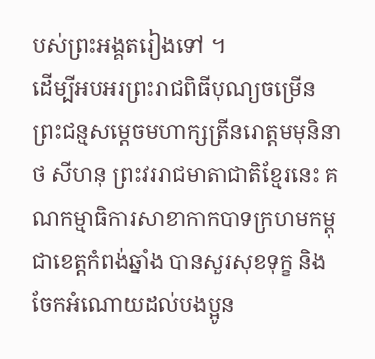បស់ព្រះអង្គតរៀងទៅ ។
ដើម្បីអបអរព្រះរាជពិធីបុណ្យចម្រើនព្រះជន្មសម្តេចមហាក្សត្រីនរោត្តមមុនិនាថ សីហនុ ព្រះវររាជមាតាជាតិខ្មែរនេះ គណកម្មាធិការសាខាកាកបាទក្រហមកម្ពុជាខេត្តកំពង់ឆ្នាំង បានសួរសុខទុក្ខ និង ចែកអំណោយដល់បងប្អូន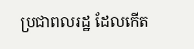ប្រជាពលរដ្ឋ ដែលកើត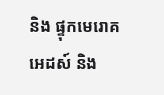និង ផ្ទុកមេរោគអេដស៍ និង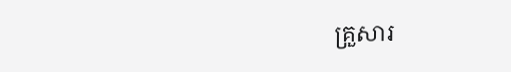គ្រួសារ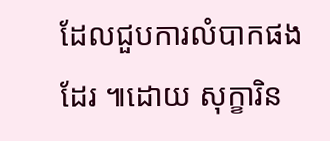ដែលជួបការលំបាកផងដែរ ៕ដោយ សុក្ខារិន